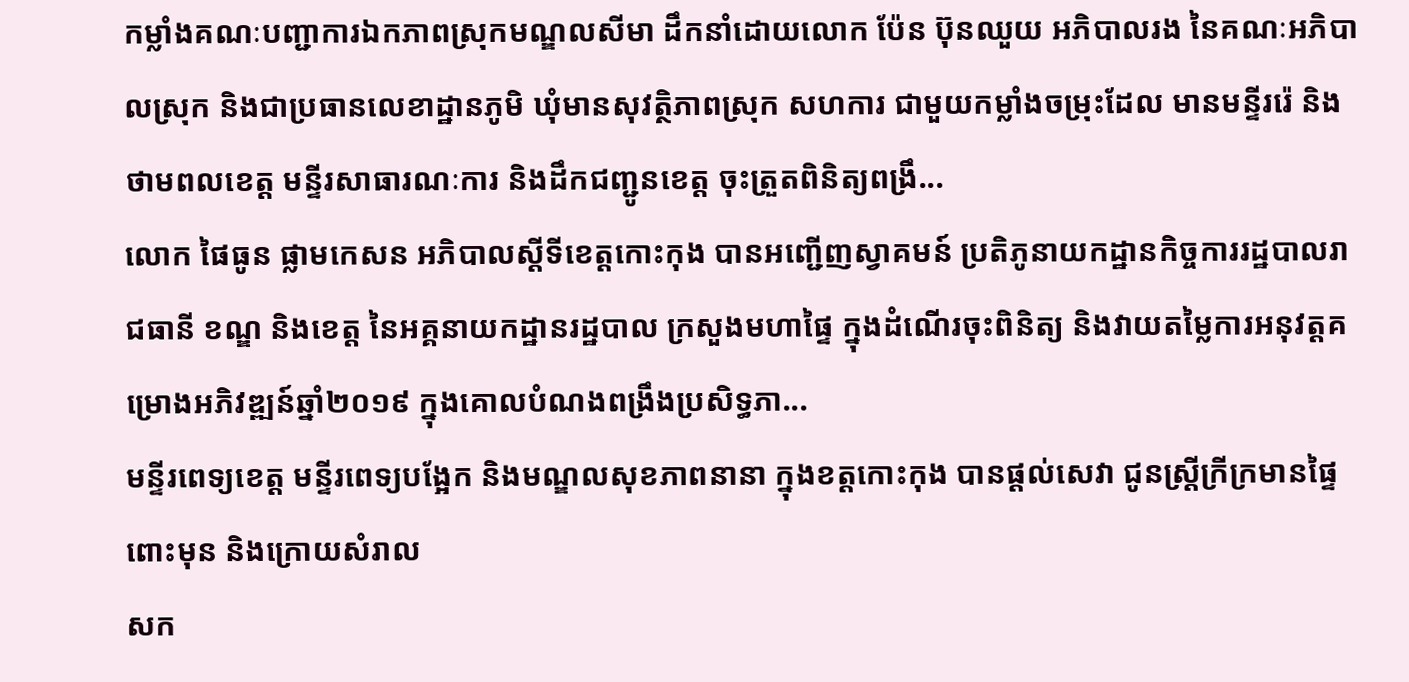កម្លាំងគណៈបញ្ជាការឯកភាពស្រុកមណ្ឌលសីមា ដឹកនាំដោយលោក ប៉ែន ប៊ុនឈួយ អភិបាលរង នៃគណៈអភិបាលស្រុក និងជាប្រធានលេខាដ្ឋានភូមិ ឃុំមានសុវត្ថិភាពស្រុក សហការ ជាមួយកម្លាំងចម្រុះដែល មានមន្ទីររ៉េ និងថាមពលខេត្ត មន្ទីរសាធារណៈការ និងដឹកជញ្ជូនខេត្ត ចុះត្រួតពិនិត្យពង្រឹ...
លោក ផៃធូន ផ្លាមកេសន អភិបាលស្តីទីខេត្តកោះកុង បានអញ្ជើញស្វាគមន៍ ប្រតិភូនាយកដ្ឋានកិច្ចការរដ្ឋបាលរាជធានី ខណ្ឌ និងខេត្ត នៃអគ្គនាយកដ្ឋានរដ្ឋបាល ក្រសួងមហាផ្ទៃ ក្នុងដំណើរចុះពិនិត្យ និងវាយតម្លៃការអនុវត្តគម្រោងអភិវឌ្ឍន៍ឆ្នាំ២០១៩ ក្នុងគោលបំណងពង្រឹងប្រសិទ្ធភា...
មន្ទីរពេទ្យខេត្ត មន្ទីរពេទ្យបង្អែក និងមណ្ឌលសុខភាពនានា ក្នុងខត្តកោះកុង បានផ្តល់សេវា ជូនស្ត្រីក្រីក្រមានផ្ទៃពោះមុន និងក្រោយសំរាល
សក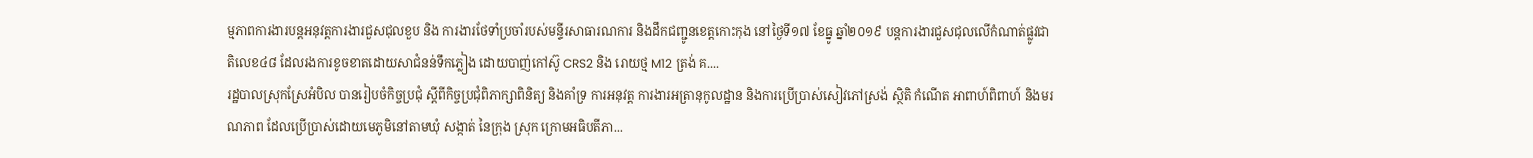ម្មភាពការងារបន្តអនុវត្តការងារជួសជុលខួប និង ការងារថែទាំប្រចាំរបស់មន្ទីរសាធារណការ និងដឹកជញ្ជូនខេត្តកោះកុង នៅថ្ងៃទី១៧ ខែធ្នូ ឆ្នាំ២០១៩ បន្តការងារជួសជុលលើកំណាត់ផ្លូវជាតិលេខ៤៨ ដែលរងការខូចខាតដោយសាជំនន់ទឹកភ្លៀង ដោយបាញ់កៅស៊ូ CRS2 និង រោយថ្ម M12 ត្រង់ គ....
រដ្ឋបាលស្រុកស្រែអំបិល បានរៀបចំកិច្ចប្រជុំ ស្ដីពីកិច្ចប្រជុំពិភាក្សាពិនិត្យ និងគាំទ្រ ការអនុវត្ត ការងារអត្រានុកូលដ្ឋាន និងការប្រើប្រាស់សៀវភៅស្រង់ ស្ថិតិ កំណើត អាពាហ៍ពិពាហ៍ និងមរណភាព ដែលប្រើប្រាស់ដោយមេភូមិនៅតាមឃុំ សង្កាត់ នៃក្រុង ស្រុក ក្រោមអធិបតីភា...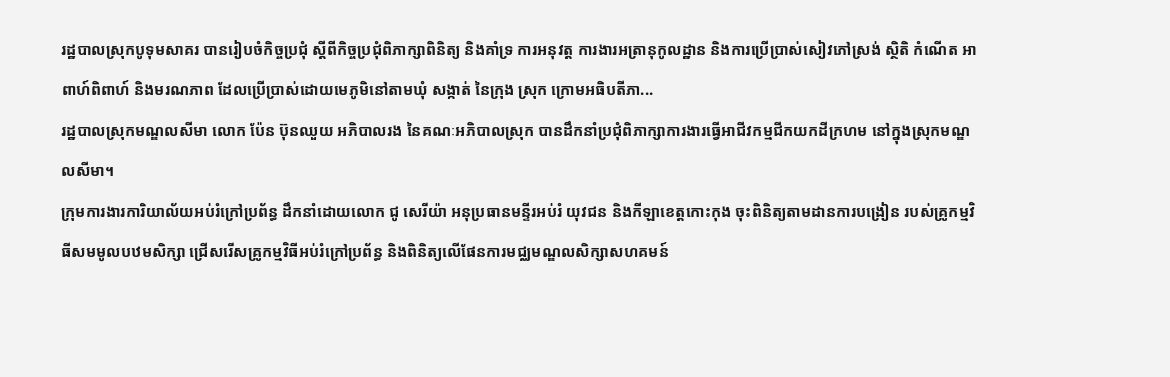រដ្ឋបាលស្រុកបូទុមសាគរ បានរៀបចំកិច្ចប្រជុំ ស្ដីពីកិច្ចប្រជុំពិភាក្សាពិនិត្យ និងគាំទ្រ ការអនុវត្ត ការងារអត្រានុកូលដ្ឋាន និងការប្រើប្រាស់សៀវភៅស្រង់ ស្ថិតិ កំណើត អាពាហ៍ពិពាហ៍ និងមរណភាព ដែលប្រើប្រាស់ដោយមេភូមិនៅតាមឃុំ សង្កាត់ នៃក្រុង ស្រុក ក្រោមអធិបតីភា...
រដ្ឋបាលស្រុកមណ្ឌលសីមា លោក ប៉ែន ប៊ុនឈួយ អភិបាលរង នៃគណៈអភិបាលស្រុក បានដឹកនាំប្រជុំពិភាក្សាការងារធ្វើអាជីវកម្មជីកយកដីក្រហម នៅក្នុងស្រុកមណ្ឌលសីមា។
ក្រុមការងារការិយាល័យអប់រំក្រៅប្រព័ន្ធ ដឹកនាំដោយលោក ជូ សេរីយ៉ា អនុប្រធានមន្ទីរអប់រំ យុវជន និងកីឡាខេត្តកោះកុង ចុះពិនិត្យតាមដានការបង្រៀន របស់គ្រូកម្មវិធីសមមូលបឋមសិក្សា ជ្រើសរើសគ្រូកម្មវិធីអប់រំក្រៅប្រព័ន្ធ និងពិនិត្យលើផែនការមជ្ឈមណ្ឌលសិក្សាសហគមន៍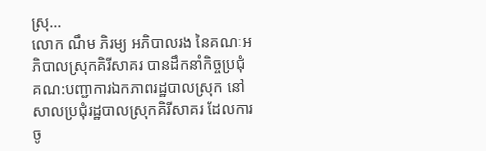ស្រុ...
លោក ណឹម ភិរម្យ អភិបាលរង នៃគណៈអភិបាលស្រុកគិរីសាគរ បានដឹកនាំកិច្ចប្រជុំគណ:បញ្ជាការឯកភាពរដ្ឋបាលស្រុក នៅសាលប្រជុំរដ្ឋបាលស្រុកគិរីសាគរ ដែលការចូ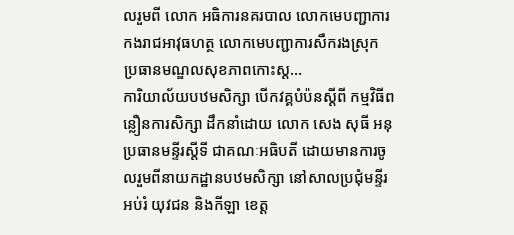លរួមពី លោក អធិការនគរបាល លោកមេបញ្ជាការកងរាជអាវុធហត្ថ លោកមេបញ្ជាការសឹករងស្រុក ប្រធានមណ្ឌលសុខភាពកោះស្ត...
ការិយាល័យបឋមសិក្សា បើកវគ្គបំប៉នស្តីពី កម្មវិធីពន្លឿនការសិក្សា ដឹកនាំដោយ លោក សេង សុធី អនុប្រធានមន្ទីរស្តីទី ជាគណៈអធិបតី ដោយមានការចូលរួមពីនាយកដ្ឋានបឋមសិក្សា នៅសាលប្រជុំមន្ទីរអប់រំ យុវជន និងកីឡា ខេត្ត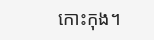កោះកុង។